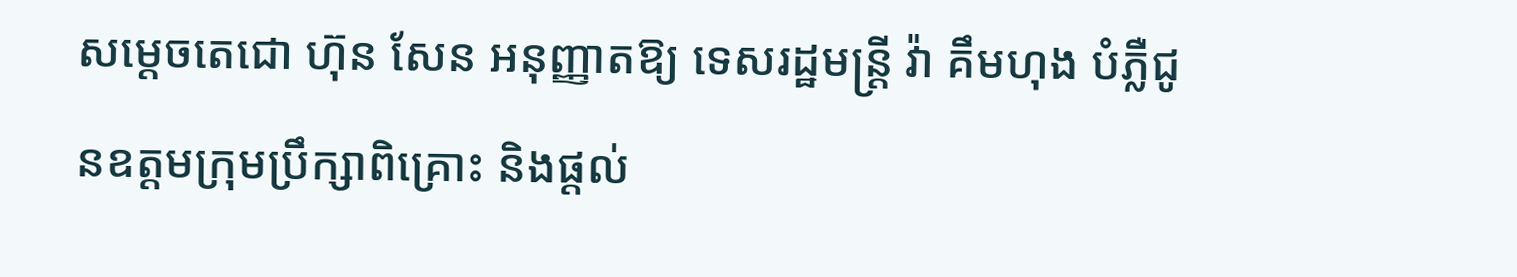សម្តេចតេជោ ហ៊ុន សែន អនុញ្ញាតឱ្យ ទេសរដ្ឋមន្ត្រី វ៉ា គឹមហុង បំភ្លឺជូនឧត្តមក្រុមប្រឹក្សាពិគ្រោះ និងផ្តល់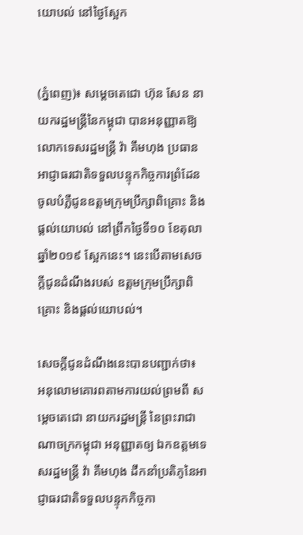យោបល់ នៅថ្ងៃស្អែក


(ភ្នំពេញ)៖ សម្តេចតេជោ ហ៊ុន សែន នាយករដ្ឋមន្រ្តីនៃកម្ពុជា បានអនុញ្ញាតឱ្យ លោកទេសរដ្ឋមន្រ្តី វ៉ា គឹមហុង ប្រធានអាជ្ញាធរជាតិទទួលបន្ទុកកិច្ចការព្រំដែន ចូលបំភ្លឺជូនឧត្តមក្រុមប្រឹក្សាពិគ្រោះ និងផ្តល់យោបល់ នៅព្រឹកថ្ងៃទី១០ ខែតុលា ឆ្នាំ២០១៩ ស្អែកនេះ។ នេះបើតាមសេចក្តីជូនដំណឹងរបស់ ឧត្តមក្រុមប្រឹក្សាពិគ្រោះ និងផ្តល់យោបល់។

សេចក្តីជូនដំណឹងនេះបានបញ្ជាក់ថា៖ អនុលោមគោរពតាមការយល់ព្រមពី សម្តេចតេជោ នាយករដ្ឋមន្ត្រី នៃព្រះរាជាណាចក្រកម្ពុជា អនុញ្ញាតឲ្យ ឯកឧត្តមទេសរដ្ឋមន្ត្រី វ៉ា គឹមហុង ដឹកនាំប្រតិភូនៃអាជ្ញាធរជាតិទទួលបន្ទុកកិច្ចកា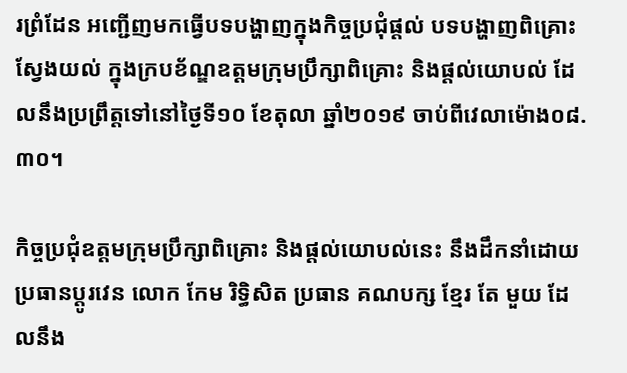រព្រំដែន អញ្ជើញមកធ្វើបទបង្ហាញក្នុងកិច្ចប្រជុំផ្តល់ បទបង្ហាញពិគ្រោះស្វែងយល់ ក្នុងក្របខ័ណ្ឌឧត្តមក្រុមប្រឹក្សាពិគ្រោះ និងផ្តល់យោបល់ ដែលនឹងប្រព្រឹត្តទៅនៅថ្ងៃទី១០ ខែតុលា ឆ្នាំ២០១៩ ចាប់ពីវេលាម៉ោង០៨.៣០។

កិច្ចប្រជុំឧត្តមក្រុមប្រឹក្សាពិគ្រោះ និងផ្តល់យោបល់នេះ នឹងដឹកនាំដោយ ប្រធានប្តូរវេន លោក កែម រិទ្ធិសិត ប្រធាន គណបក្ស ខ្មែរ តែ មួយ ដែលនឹង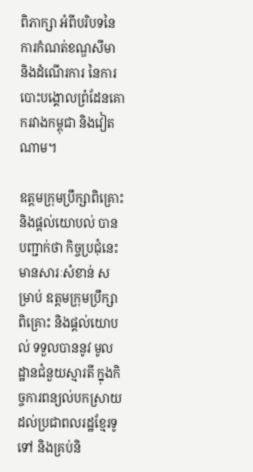ពិភាក្សា អំពីបរិបទនៃការកំណត់ខណ្ឌសីមា និងដំណើរការ នៃការបោះបង្គោលព្រំដែនគោករវាងកម្ពុជា និងវៀតណាម។

ឧត្តមក្រុមប្រឹក្សាពិគ្រោះ និងផ្តល់យោបល់ បានបញ្ជាក់ថា កិច្ចប្រជុំនេះ មានសារៈសំខាន់ សម្រាប់ ឧត្តមក្រុមប្រឹក្សាពិគ្រោះ និងផ្តល់យោបល់ ទទួលបាននូវ មូលដ្ឋានជំនួយស្មារតី ក្នុងកិច្ចការពន្យល់បកស្រាយដល់ប្រជាពលរដ្ឋខ្មែរទូទៅ និងគ្រប់និ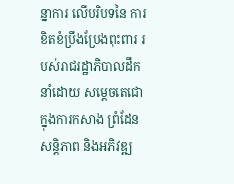ន្នាការ លើបរិបទនៃ ការខិតខំប្រឹងប្រែងពុះពារ របស់រាជរដ្ឋាភិបាលដឹកនាំដោយ សម្តេចតេជោ ក្នុងការកសាង ព្រំដែនសន្តិភាព និងអភិវឌ្ឍ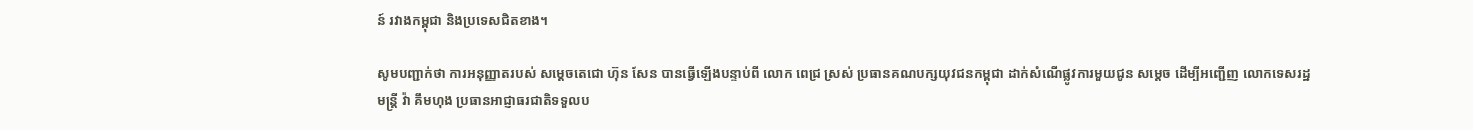ន៍ រវាងកម្ពុជា និងប្រទេសជិតខាង។

សូមបញ្ជាក់ថា ការអនុញ្ញាតរបស់ សម្តេចតេជោ ហ៊ុន សែន បានធ្វើឡើងបន្ទាប់ពី លោក ពេជ្រ ស្រស់ ប្រធានគណបក្សយុវជនកម្ពុជា ដាក់សំណើផ្លូវការមួយជូន សម្តេច ដើម្បីអញ្ជើញ លោកទេសរដ្ឋមន្រ្តី វ៉ា គឹមហុង ប្រធានអាជ្ញាធរជាតិទទួលប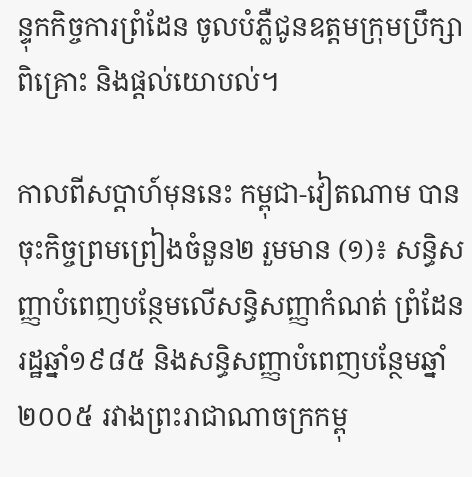ន្ទុកកិច្ចការព្រំដែន ចូលបំភ្លឺជូនឧត្តមក្រុមប្រឹក្សាពិគ្រោះ និងផ្តល់យោបល់។

កាលពីសប្តាហ៍មុននេះ កម្ពុជា-វៀតណាម បានចុះកិច្ចព្រមព្រៀងចំនួន២ រួមមាន (១)៖ សន្ធិសញ្ញាបំពេញបន្ថែមលើសន្ធិសញ្ញាកំណត់ ព្រំដែនរដ្ឋឆ្នាំ១៩៨៥ និងសន្ធិសញ្ញាបំពេញបន្ថែមឆ្នាំ២០០៥ រវាងព្រះរាជាណាចក្រកម្ពុ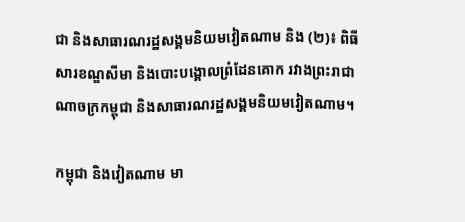ជា និងសាធារណរដ្ឋសង្គមនិយមវៀតណាម និង (២)៖ ពិធីសារខណ្ឌសីមា និងបោះបង្គោលព្រំដែនគោក រវាងព្រះរាជាណាចក្រកម្ពុជា និងសាធារណរដ្ឋសង្គមនិយមវៀតណាម។

កម្ពុជា និងវៀតណាម មា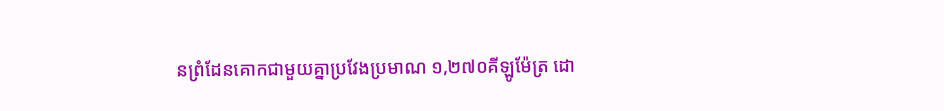នព្រំដែនគោកជាមួយគ្នាប្រវែងប្រមាណ ១,២៧០គីឡូម៉ែត្រ ដោ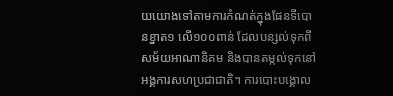យយោងទៅតាមការកំណត់ក្នុងផែនទីបោនខ្នាត១ លើ១០០ពាន់ ដែលបន្សល់ទុកពីសម័យអាណានិគម និងបានតម្កល់ទុកនៅអង្គការសហប្រជាជាតិ។ ការបោះបង្គោល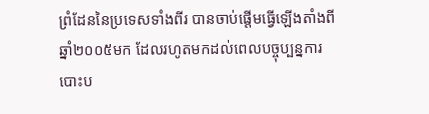ព្រំដែននៃប្រទេសទាំងពីរ បានចាប់ផ្តើមធ្វើឡើងតាំងពីឆ្នាំ២០០៥មក ដែលរហូតមកដល់ពេលបច្ចុប្បន្នការបោះប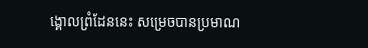ង្គោលព្រំដែននេះ សម្រេចបានប្រមាណ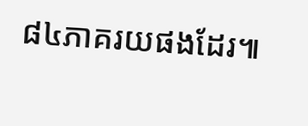៨៤ភាគរយផងដែរ៕